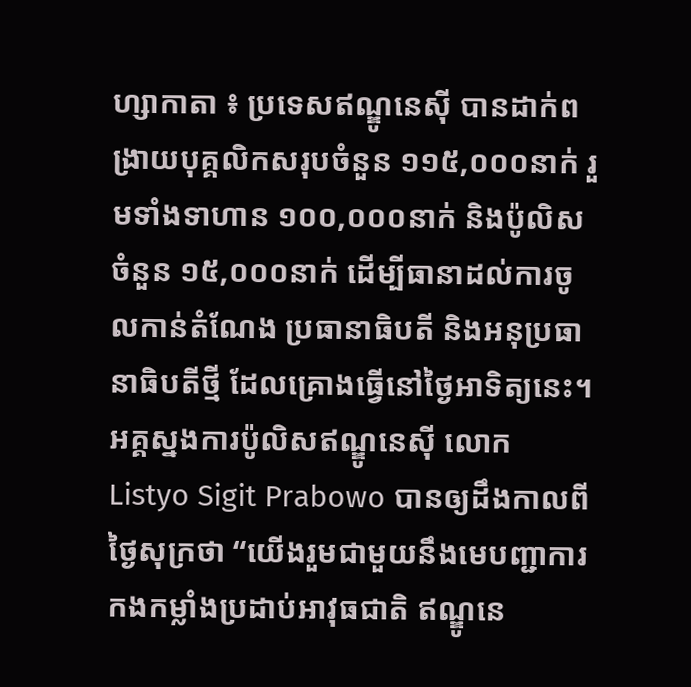ហ្សាកាតា ៖ ប្រទេសឥណ្ឌូនេស៊ី បានដាក់ពង្រាយបុគ្គលិកសរុបចំនួន ១១៥,០០០នាក់ រួមទាំងទាហាន ១០០,០០០នាក់ និងប៉ូលិសចំនួន ១៥,០០០នាក់ ដើម្បីធានាដល់ការចូលកាន់តំណែង ប្រធានាធិបតី និងអនុប្រធានាធិបតីថ្មី ដែលគ្រោងធ្វើនៅថ្ងៃអាទិត្យនេះ។ អគ្គស្នងការប៉ូលិសឥណ្ឌូនេស៊ី លោក Listyo Sigit Prabowo បានឲ្យដឹងកាលពីថ្ងៃសុក្រថា “យើងរួមជាមួយនឹងមេបញ្ជាការ កងកម្លាំងប្រដាប់អាវុធជាតិ ឥណ្ឌូនេ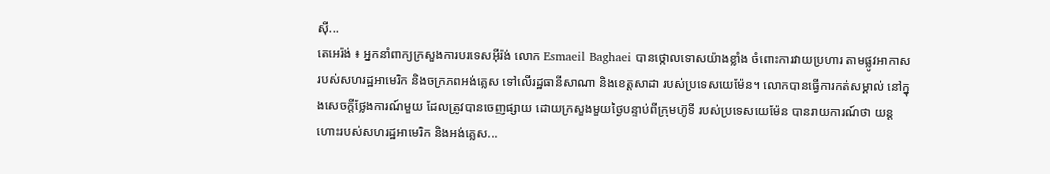ស៊ី...
តេអេរ៉ង់ ៖ អ្នកនាំពាក្យក្រសួងការបរទេសអ៊ីរ៉ង់ លោក Esmaeil Baghaei បានថ្កោលទោសយ៉ាងខ្លាំង ចំពោះការវាយប្រហារ តាមផ្លូវអាកាស របស់សហរដ្ឋអាមេរិក និងចក្រភពអង់គ្លេស ទៅលើរដ្ឋធានីសាណា និងខេត្តសាដា របស់ប្រទេសយេម៉ែន។ លោកបានធ្វើការកត់សម្គាល់ នៅក្នុងសេចក្តីថ្លែងការណ៍មួយ ដែលត្រូវបានចេញផ្សាយ ដោយក្រសួងមួយថ្ងៃបន្ទាប់ពីក្រុមហ៊ូទី របស់ប្រទេសយេម៉ែន បានរាយការណ៍ថា យន្តហោះរបស់សហរដ្ឋអាមេរិក និងអង់គ្លេស...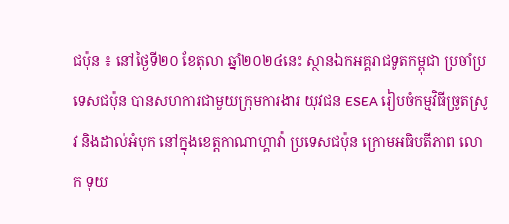ជប៉ុន ៖ នៅថ្ងៃទី២០ ខែតុលា ឆ្នាំ២០២៤នេះ ស្ថានឯកអគ្គរាជទូតកម្ពុជា ប្រចាំប្រទេសជប៉ុន បានសហការជាមួយក្រុមការងារ យុវជន ESEA រៀបចំកម្មវិធីច្រូតស្រូវ និងដាល់អំបុក នៅក្នុងខេត្តកាណាហ្គាវ៉ា ប្រទេសជប៉ុន ក្រោមអធិបតីភាព លោក ទុយ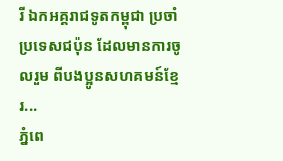រី ឯកអគ្គរាជទូតកម្ពុជា ប្រចាំប្រទេសជប៉ុន ដែលមានការចូលរួម ពីបងប្អូនសហគមន៍ខ្មែរ...
ភ្នំពេ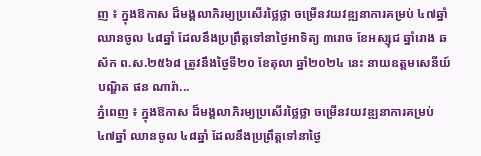ញ ៖ ក្នុងឱកាស ដ៏មង្គលាភិរម្យប្រសើរថ្លៃថ្លា ចម្រើនវយវឌ្ឍនាការគម្រប់ ៤៧ឆ្នាំ ឈានចូល ៤៨ឆ្នាំ ដែលនឹងប្រព្រឹត្តទៅនាថ្ងៃអាទិត្យ ៣រោច ខែអស្សុជ ឆ្នាំរោង ឆស័ក ព.ស.២៥៦៨ ត្រូវនឹងថ្ងៃទី២០ ខែតុលា ឆ្នាំ២០២៤ នេះ នាយឧត្តមសេនីយ៍ បណ្ឌិត ផន ណារ៉ា...
ភ្នំពេញ ៖ ក្នុងឱកាស ដ៏មង្គលាភិរម្យប្រសើរថ្លៃថ្លា ចម្រើនវយវឌ្ឍនាការគម្រប់ ៤៧ឆ្នាំ ឈានចូល ៤៨ឆ្នាំ ដែលនឹងប្រព្រឹត្តទៅនាថ្ងៃ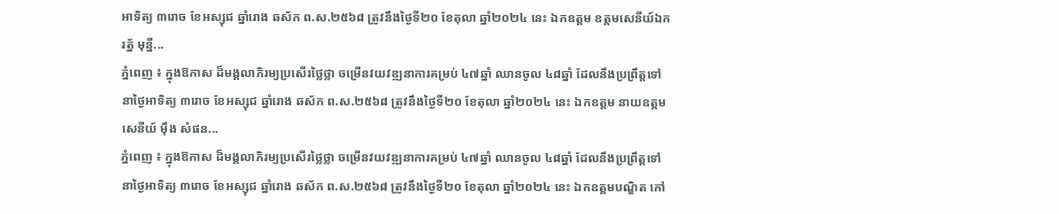អាទិត្យ ៣រោច ខែអស្សុជ ឆ្នាំរោង ឆស័ក ព.ស.២៥៦៨ ត្រូវនឹងថ្ងៃទី២០ ខែតុលា ឆ្នាំ២០២៤ នេះ ឯកឧត្តម ឧត្តមសេនីយ៍ឯក រត្ន័ មុន្នី...
ភ្នំពេញ ៖ ក្នុងឱកាស ដ៏មង្គលាភិរម្យប្រសើរថ្លៃថ្លា ចម្រើនវយវឌ្ឍនាការគម្រប់ ៤៧ឆ្នាំ ឈានចូល ៤៨ឆ្នាំ ដែលនឹងប្រព្រឹត្តទៅនាថ្ងៃអាទិត្យ ៣រោច ខែអស្សុជ ឆ្នាំរោង ឆស័ក ព.ស.២៥៦៨ ត្រូវនឹងថ្ងៃទី២០ ខែតុលា ឆ្នាំ២០២៤ នេះ ឯកឧត្តម នាយឧត្តមសេនីយ៍ ម៉ឹង សំផន...
ភ្នំពេញ ៖ ក្នុងឱកាស ដ៏មង្គលាភិរម្យប្រសើរថ្លៃថ្លា ចម្រើនវយវឌ្ឍនាការគម្រប់ ៤៧ឆ្នាំ ឈានចូល ៤៨ឆ្នាំ ដែលនឹងប្រព្រឹត្តទៅនាថ្ងៃអាទិត្យ ៣រោច ខែអស្សុជ ឆ្នាំរោង ឆស័ក ព.ស.២៥៦៨ ត្រូវនឹងថ្ងៃទី២០ ខែតុលា ឆ្នាំ២០២៤ នេះ ឯកឧត្តមបណ្ឌិត កៅ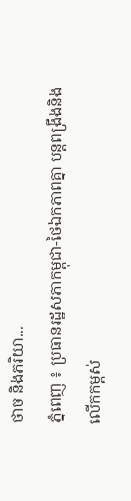ថាច និងភរិយា...
ភ្នំពេញ ៖ ប្រធានរដ្ឋសភាកម្ពុជា-ថៃឯកភាពគ្នា បន្តពង្រឹងនិងលើកកម្ពស់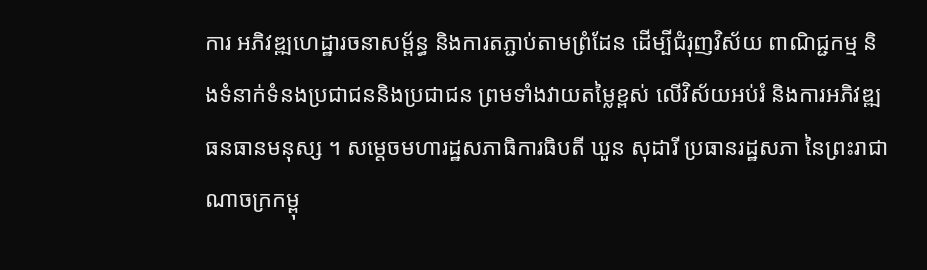ការ អភិវឌ្ឍហេដ្ឋារចនាសម្ព័ន្ធ និងការតភ្ជាប់តាមព្រំដែន ដើម្បីជំរុញវិស័យ ពាណិជ្ជកម្ម និងទំនាក់ទំនងប្រជាជននិងប្រជាជន ព្រមទាំងវាយតម្លៃខ្ពស់ លើវិស័យអប់រំ និងការអភិវឌ្ឍធនធានមនុស្ស ។ សម្តេចមហារដ្ឋសភាធិការធិបតី ឃួន សុដារី ប្រធានរដ្ឋសភា នៃព្រះរាជាណាចក្រកម្ពុ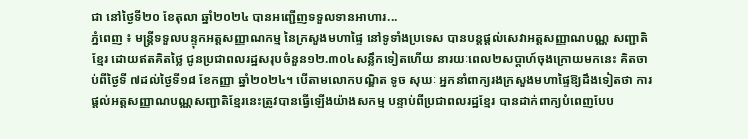ជា នៅថ្ងៃទី២០ ខែតុលា ឆ្នាំ២០២៤ បានអញ្ជើញទទួលទានអាហារ...
ភ្នំពេញ ៖ មន្រ្តីទទួលបន្ទុកអត្តសញ្ញាណកម្ម នៃក្រសួងមហាផ្ទៃ នៅទូទាំងប្រទេស បានបន្តផ្តល់សេវាអត្តសញ្ញាណបណ្ណ សញ្ជាតិខ្មែរ ដោយឥតគិតថ្លៃ ជូនប្រជាពលរដ្ឋសរុបចំនួន១២.៣០៤សន្លឹកទៀតហើយ នារយៈពេល២សប្តាហ៍ចុងក្រោយមកនេះ គិតចាប់ពីថ្ងៃទី ៧ដល់ថ្ងៃទី១៨ ខែកញ្ញា ឆ្នាំ២០២៤។ បើតាមលោកបណ្ឌិត ទូច សុឃៈ អ្នកនាំពាក្យរងក្រសួងមហាផ្ទៃឱ្យដឹងទៀតថា ការផ្តល់អត្តសញ្ញាណបណ្ណសញ្ជាតិខ្មែរនេះត្រូវបានធ្វើឡើងយ៉ាងសកម្ម បន្ទាប់ពីប្រជាពលរដ្ឋខ្មែរ បានដាក់ពាក្យបំពេញបែប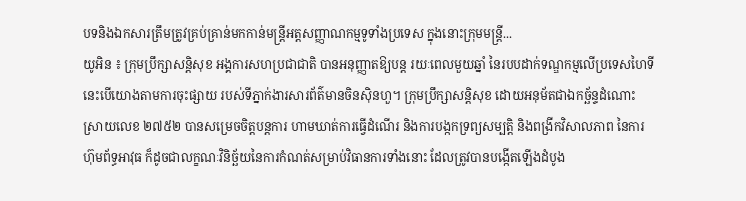បទនិងឯកសារត្រឹមត្រូវគ្រប់គ្រាន់មកកាន់មន្ត្រីអត្តសញ្ញាណកម្មទូទាំងប្រទេស ក្នុងនោះក្រុមមន្ត្រី...
យូអិន ៖ ក្រុមប្រឹក្សាសន្តិសុខ អង្គការសហប្រជាជាតិ បានអនុញ្ញាតឱ្យបន្ត រយៈពេលមួយឆ្នាំ នៃរបបដាក់ទណ្ឌកម្មលើប្រទេសហៃទី នេះបើយោងតាមការចុះផ្សាយ របស់ទីភ្នាក់ងារសារព័ត៌មានចិនស៊ិនហួ។ ក្រុមប្រឹក្សាសន្តិសុខ ដោយអនុម័តជាឯកច្ឆ័ន្ទដំណោះស្រាយលេខ ២៧៥២ បានសម្រេចចិត្តបន្តការ ហាមឃាត់ការធ្វើដំណើរ និងការបង្កកទ្រព្យសម្បត្តិ និងពង្រីកវិសាលភាព នៃការហ៊ុមព័ទ្ធអាវុធ ក៏ដូចជាលក្ខណៈវិនិច្ឆ័យនៃការកំណត់សម្រាប់វិធានការទាំងនោះ ដែលត្រូវបានបង្កើតឡើងដំបូង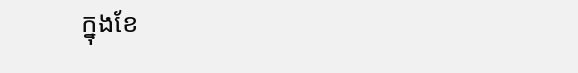ក្នុងខែ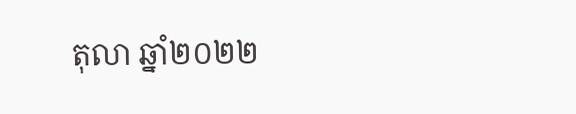តុលា ឆ្នាំ២០២២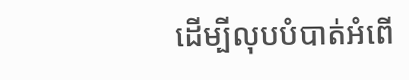ដើម្បីលុបបំបាត់អំពើ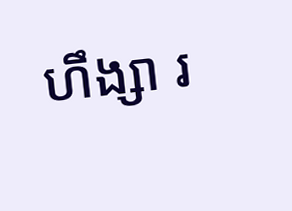ហឹង្សា រ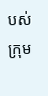បស់ក្រុម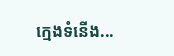ក្មេងទំនើង...